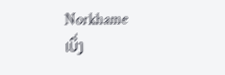Norkhame
ເບິ່ງ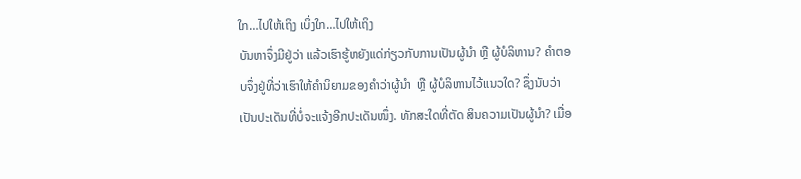ໃກ…ໄປໃຫ້ເຖິງ ເບິ່ງໃກ…ໄປໃຫ້ເຖິງ
ບັນຫາຈຶ່ງມີຢູ່ວ່າ ແລ້ວເຮົາຮູ້ຫຍັງແດ່ກ່ຽວກັບການເປັນຜູ້ນໍາ ຫຼື ຜູ້ບໍລິຫານ? ຄໍາຕອບຈຶ່ງຢູ່ທີ່ວ່າເຮົາໃຫ້ຄໍານິຍາມຂອງຄໍາວ່າຜູ້ນໍາ  ຫຼື ຜູ້ບໍລິຫານໄວ້ແນວໃດ? ຊຶ່ງນັບວ່າເປັນປະເດັນທີ່ບໍ່ຈະແຈ້ງອີກປະເດັນໜຶ່ງ. ທັກສະໃດທີ່ຕັດ ສິນຄວາມເປັນຜູ້ນຳ? ເມື່ອ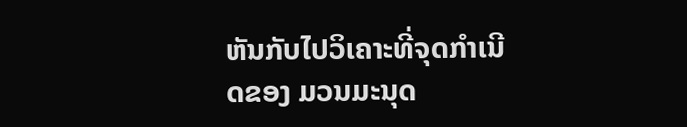ຫັນກັບໄປວິເຄາະທີ່ຈຸດກໍາເນີດຂອງ ມວນມະນຸດ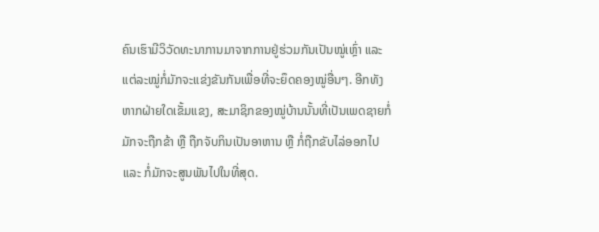ຄົນເຮົາມີວິວັດທະນາການມາຈາກການຢູ່ຮ່ວມກັນເປັນໝູ່ເຫຼົ່າ ແລະ ແຕ່ລະໝູ່ກໍ່ມັກຈະແຂ່ງຂັນກັນເພື່ອທີ່ຈະຍຶດຄອງໝູ່ອື່ນໆ. ອີກທັງຫາກຝ່າຍໃດເຂັ້ມແຂງ, ສະມາຊິກຂອງໝູ່ບ້ານນັ້ນທີ່ເປັນເພດຊາຍກໍ່ມັກຈະຖືກຂ້າ ຫຼື ຖືກຈັບກິນເປັນອາຫານ ຫຼື ກໍ່ຖືກຂັບໄລ່ອອກໄປ ແລະ ກໍ່ມັກຈະສູນພັນໄປໃນທີ່ສຸດ.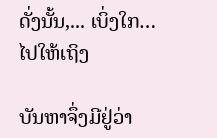ດັ່ງນັ້ນ,... ເບິ່ງໃກ…ໄປໃຫ້ເຖິງ

ບັນຫາຈຶ່ງມີຢູ່ວ່າ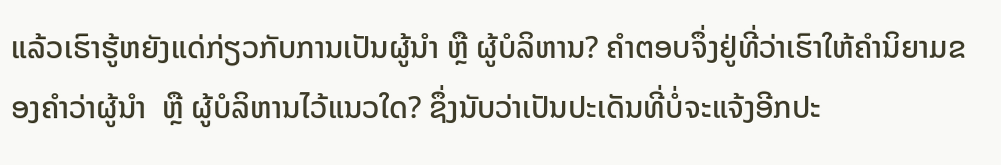ແລ້ວເຮົາຮູ້ຫຍັງແດ່ກ່ຽວກັບການເປັນຜູ້ນໍາ ຫຼື ຜູ້ບໍລິຫານ? ຄໍາຕອບຈຶ່ງຢູ່ທີ່ວ່າເຮົາໃຫ້ຄໍານິຍາມຂອງຄໍາວ່າຜູ້ນໍາ  ຫຼື ຜູ້ບໍລິຫານໄວ້ແນວໃດ? ຊຶ່ງນັບວ່າເປັນປະເດັນທີ່ບໍ່ຈະແຈ້ງອີກປະ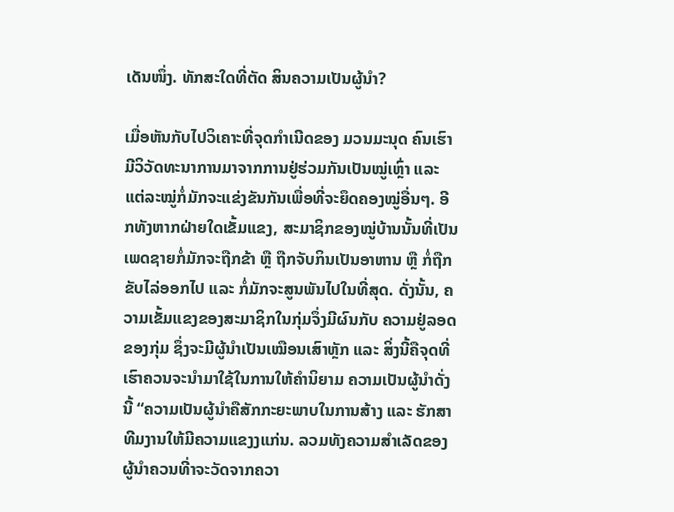ເດັນໜຶ່ງ. ທັກສະໃດທີ່ຕັດ ສິນຄວາມເປັນຜູ້ນຳ?

ເມື່ອຫັນກັບໄປວິເຄາະທີ່ຈຸດກໍາເນີດຂອງ ມວນມະນຸດ ຄົນເຮົາມີວິວັດທະນາການມາຈາກການຢູ່ຮ່ວມກັນເປັນໝູ່ເຫຼົ່າ ແລະ ແຕ່ລະໝູ່ກໍ່ມັກຈະແຂ່ງຂັນກັນເພື່ອທີ່ຈະຍຶດຄອງໝູ່ອື່ນໆ. ອີກທັງຫາກຝ່າຍໃດເຂັ້ມແຂງ, ສະມາຊິກຂອງໝູ່ບ້ານນັ້ນທີ່ເປັນເພດຊາຍກໍ່ມັກຈະຖືກຂ້າ ຫຼື ຖືກຈັບກິນເປັນອາຫານ ຫຼື ກໍ່ຖືກຂັບໄລ່ອອກໄປ ແລະ ກໍ່ມັກຈະສູນພັນໄປໃນທີ່ສຸດ. ດັ່ງນັ້ນ, ຄວາມເຂັ້ມແຂງຂອງສະມາຊິກໃນກຸ່ມຈຶ່ງມີຜົນກັບ ຄວາມຢູ່ລອດຂອງກຸ່ມ ຊຶ່ງຈະມີຜູ້ນໍາເປັນເໝືອນເສົາຫຼັກ ແລະ ສິ່ງນີ້ຄືຈຸດທີ່ເຮົາຄວນຈະນໍາມາໃຊ້ໃນການໃຫ້ຄໍານິຍາມ ຄວາມເປັນຜູ້ນໍາດັ່ງນີ້ “ຄວາມເປັນຜູ້ນໍາຄືສັກກະຍະພາບໃນການສ້າງ ແລະ ຮັກສາທີມງານໃຫ້ມີຄວາມແຂງງແກ່ນ. ລວມທັງຄວາມສໍາເລັດຂອງຜູ້ນໍາຄວນທີ່າຈະວັດຈາກຄວາ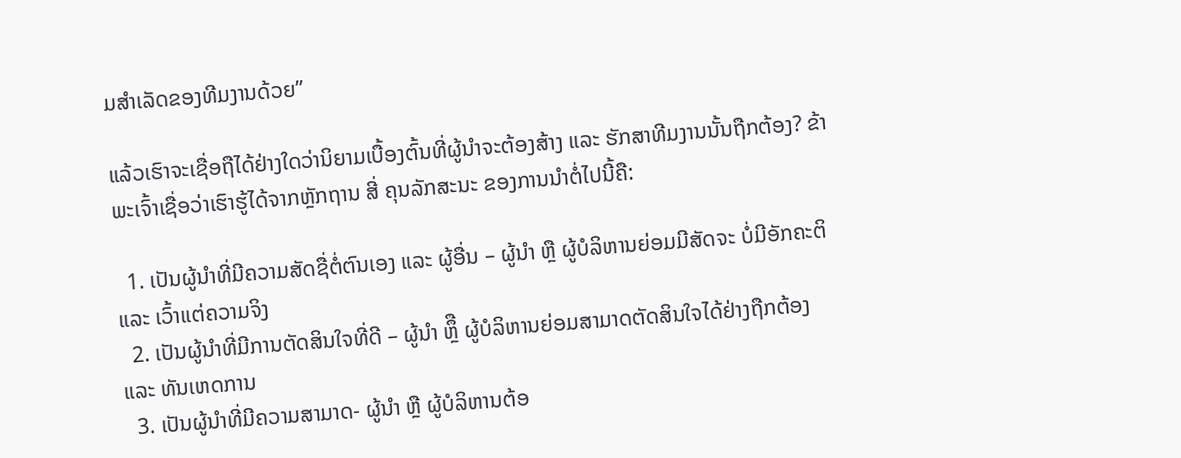ມສໍາເລັດຂອງທີມງານດ້ວຍ”

ແລ້ວເຮົາຈະເຊື່ອຖືໄດ້ຢ່າງໃດວ່ານິຍາມເບື້ອງຕົ້ນທີ່ຜູ້ນໍາຈະຕ້ອງສ້າງ ແລະ ຮັກສາທີມງານນັ້ນຖືກຕ້ອງ? ຂ້າພະເຈົ້າເຊື່ອວ່າເຮົາຮູ້ໄດ້ຈາກຫຼັກຖານ ສີ່ ຄຸນລັກສະນະ ຂອງການນຳຕໍ່ໄປນີ້ຄື:

  1. ເປັນຜູ້ນໍາທີ່ມີຄວາມສັດຊື່ຕໍ່ຕົນເອງ ແລະ ຜູ້ອື່ນ – ຜູ້ນໍາ ຫຼື ຜູ້ບໍລິຫານຍ່ອມມີສັດຈະ ບໍ່ມີອັກຄະຕິ ແລະ ເວົ້າແຕ່ຄວາມຈິງ
  2. ເປັນຜູ້ນໍາທີ່ມີການຕັດສິນໃຈທີ່ດີ – ຜູ້ນໍາ ຫຼຶື ຜູ້ບໍລິຫານຍ່ອມສາມາດຕັດສິນໃຈໄດ້ຢ່າງຖືກຕ້ອງ ແລະ ທັນເຫດການ
  3. ເປັນຜູ້ນໍາທີ່ມີຄວາມສາມາດ- ຜູ້ນໍາ ຫຼື ຜູ້ບໍລິຫານຕ້ອ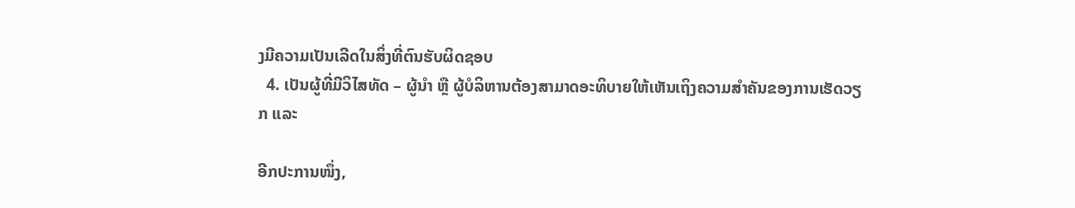ງມີຄວາມເປັນເລີດໃນສິ່ງທີ່ຕົນຮັບຜິດຊອບ
  4. ເປັນຜູ້ທີ່ມີວິໄສທັດ – ຜູ້ນໍາ ຫຼື ຜູ້ບໍລິຫານຕ້ອງສາມາດອະທິບາຍໃຫ້ເຫັນເຖິງຄວາມສໍາຄັນຂອງການເຮັດວຽກ ແລະ

ອີກປະການໜຶ່ງ,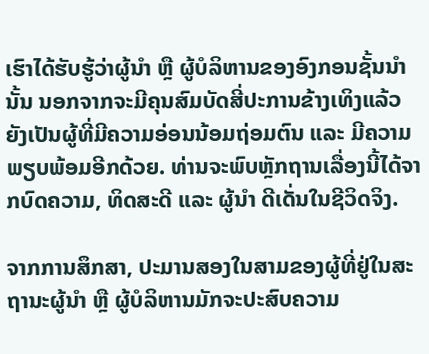ເຮົາໄດ້ຮັບຮູ້ວ່າຜູ້ນໍາ ຫຼື ຜູ້ບໍລິຫານຂອງອົງກອນຊັ້ນນໍານັ້ນ ນອກຈາກຈະມີຄຸນສົມບັດສີ່ປະການຂ້າງເທິງແລ້ວ ຍັງເປັນຜູ້ທີ່ມີຄວາມອ່ອນນ້ອມຖ່ອມຕົນ ແລະ ມີຄວາມພຽບພ້ອມອີກດ້ວຍ. ທ່ານຈະພົບຫຼັກຖານເລື່ອງນີ້ໄດ້ຈາກບົດຄວາມ, ທິດສະດີ ແລະ ຜູ້ນຳ ດີເດັ່ນໃນຊີວິດຈິງ.

ຈາກການສຶກສາ, ປະມານສອງໃນສາມຂອງຜູ້ທີ່ຢູ່ໃນສະຖານະຜູ້ນໍາ ຫຼື ຜູ້ບໍລິຫານມັກຈະປະສົບຄວາມ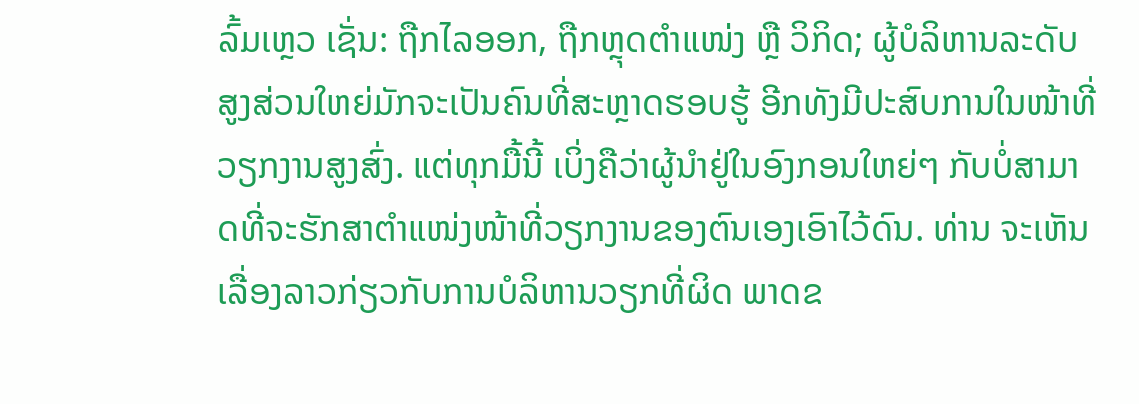ລົ້ມເຫຼວ ເຊັ່ນ: ຖືກໄລອອກ, ຖືກຫຼຸດຕໍາແໜ່ງ ຫຼື ວິກິດ; ຜູ້ບໍລິຫານລະດັບສູງສ່ວນໃຫຍ່ມັກຈະເປັນຄົນທີ່ສະຫຼາດຮອບຮູ້ ອີກທັງມີປະສົບການໃນໜ້າທີ່ວຽກງານສູງສົ່ງ. ແຕ່ທຸກມື້ນີ້ ເບິ່ງຄືວ່າຜູ້ນຳຢູ່ໃນອົງກອນໃຫຍ່ໆ ກັບບໍ່ສາມາດທີ່ຈະຮັກສາຕໍາແໜ່ງໜ້າທີ່ວຽກງານຂອງຕົນເອງເອົາໄວ້ດົນ. ທ່ານ ຈະເຫັນເລື່ອງລາວກ່ຽວກັບການບໍລິຫານວຽກທີ່ຜິດ ພາດຂ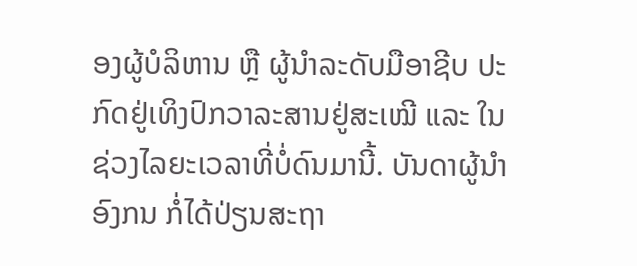ອງຜູ້ບໍລິຫານ ຫຼື ຜູ້ນໍາລະດັບມືອາຊີບ ປະກົດຢູ່ເທິງປົກວາລະສານຢູ່ສະເໝີ ແລະ ໃນຊ່ວງໄລຍະເວລາທີ່ບໍ່ດົນມານີ້. ບັນດາຜູ້ນຳອົງກນ ກໍ່ໄດ້ປ່ຽນສະຖາ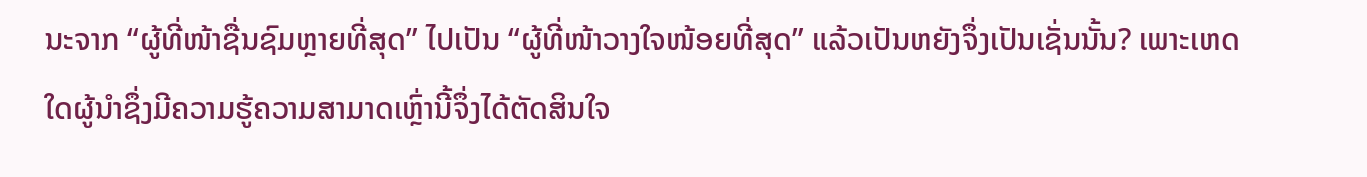ນະຈາກ “ຜູ້ທີ່ໜ້າຊື່ນຊົມຫຼາຍທີ່ສຸດ” ໄປເປັນ “ຜູ້ທີ່ໜ້າວາງໃຈໜ້ອຍທີ່ສຸດ” ແລ້ວເປັນຫຍັງຈຶ່ງເປັນເຊັ່ນນັ້ນ? ເພາະເຫດໃດຜູ້ນໍາຊຶ່ງມີຄວາມຮູ້ຄວາມສາມາດເຫຼົ່ານີ້ຈຶ່ງໄດ້ຕັດສິນໃຈ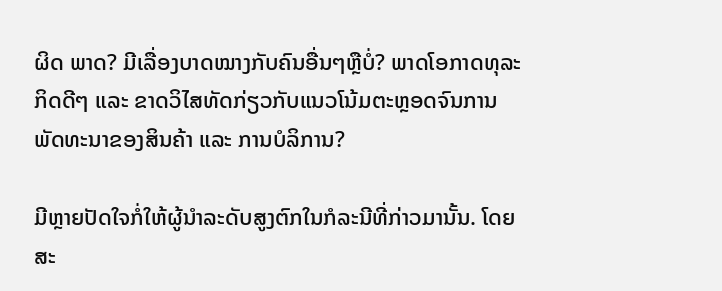ຜິດ ພາດ? ມີເລື່ອງບາດໝາງກັບຄົນອື່ນໆຫຼືບໍ່? ພາດໂອກາດທຸລະກິດດີໆ ແລະ ຂາດວິໄສທັດກ່ຽວກັບແນວໂນ້ມຕະຫຼອດຈົນການພັດທະນາຂອງສິນຄ້າ ແລະ ການບໍລິການ?

ມີຫຼາຍປັດໃຈກໍ່ໃຫ້ຜູ້ນຳລະດັບສູງຕົກໃນກໍລະນີທີ່ກ່າວມານັ້ນ. ໂດຍສະ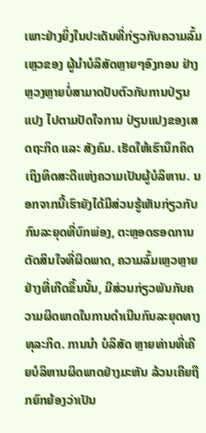ເພາະຢ່າງຍິ່ງໃນປະເດັນທີ່ກ່ຽວກັບຄວາມລົ້ມເຫຼວຂອງ ຜູ້ນຳບໍລິສັດຫຼາຍໆອົງກອນ ຢ່າງຫຼວງຫຼາຍບໍ່ສາມາດປັບຕົວກັບການປ່ຽນແປງ ໄປຕາມປັດໃຈການ ປ່ຽນແປງຂອງເສດຖະກິດ ແລະ ສັງຄົມ. ເຮັດໃຫ້ເຮົານຶກຄິດເຖິງທິດສະດີແຫ່ງຄວາມເປັນຜູ້ບໍລິຫານ. ນອກຈາກນີ້ເຮົາຍັງໄດ້ມີສ່ວນຮູ້ເຫັນກ່ຽວກັບກົນລະຍຸດທີ່ບົກພ່ອງ, ຕະຫຼອດຮອດການຕັດສິນໃຈທີ່ຜິດພາດ, ຄວາມລົ້ມເຫຼວຫຼາຍຢ່າງທີ່ເກີດຂຶ້ນນັ້ນ, ມີສ່ວນກ່ຽວພັນກັບຄວາມຜິດພາດໃນການດໍາເນີນກົນລະຍຸດທາງທຸລະກິດ. ການນຳ ບໍລິສັດ ຫຼາຍທ່ານທີ່ເຄີຍບໍລິຫານຜິດພາດຢ່າງມະຫັນ ລ້ວນເຄີຍຖືກຍົກຍ້ອງວ່າເປັນ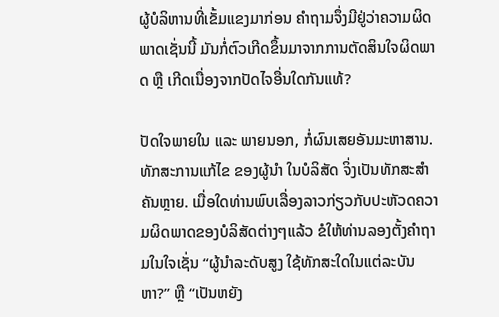ຜູ້ບໍລິຫານທີ່ເຂັ້ມແຂງມາກ່ອນ ຄໍາຖາມຈຶ່ງມີຢູ່ວ່າຄວາມຜິດພາດເຊັ່ນນີ້ ມັນກໍ່ຕົວເກີດຂຶ້ນມາຈາກການຕັດສິນໃຈຜິດພາດ ຫຼື ເກີດເນື່ອງຈາກປັດໄຈອື່ນໃດກັນແທ້?

ປັດໃຈພາຍໃນ ແລະ ພາຍນອກ, ກໍ່ຜົນເສຍອັນມະຫາສານ. ທັກສະການແກ້ໄຂ ຂອງຜູ້ນຳ ໃນບໍລິສັດ ຈິ່ງເປັນທັກສະສຳຄັນຫຼາຍ. ເມື່ອໃດທ່ານພົບເລື່ອງລາວກ່ຽວກັບປະຫັວດຄວາມຜິດພາດຂອງບໍລິສັດຕ່າງໆແລ້ວ ຂໍໃຫ້ທ່ານລອງຕັ້ງຄໍາຖາມໃນໃຈເຊັ່ນ “ຜູ້ນໍາລະດັບສູງ ໃຊ້ທັກສະໃດໃນແຕ່ລະບັນຫາ?” ຫຼື “ເປັນຫຍັງ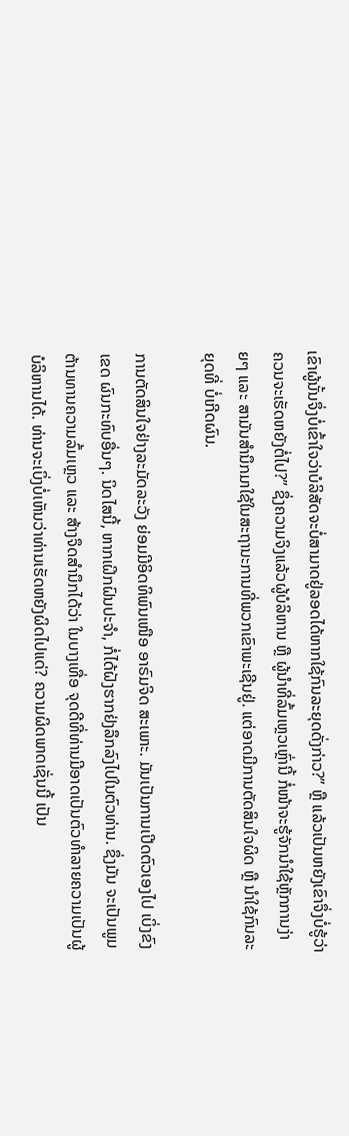ເຂົາຜູ້ນັ້ນຈຶ່ງບໍ່ເຂົ້າໃຈວ່າບໍລິສັດຈະບໍ່ສາມາດຢູ່ລອດໄດ້ຫາກໃຊ້ກົນລະຍຸດດັ່ງກ່າວ?” ຫຼື ແລ້ວເປັນຫຍັງເຂົາຈຶ່ງບໍ່ຮູ້ວ່າຄວນຈະເຮັດຫຍັງຕໍ່ໄປ?” ຊຶ່ງຄວາມຈິງແລ້ວຜູ້ບໍລິຫານ ຫຼື ຜູ້ນໍາທີ່ລົ້ມເຫຼວເຫຼົ່ານີ້ ກໍ່ໜ້າຈະຮູ້ຈັກນໍາໃຊ້ຫຼັກການງ່າຍໆ ແລະ ສາມັນສໍານຶກມາໃຊ້ໃນສະຖານະການທີ່ພວກເຂົາພະເຊີນຢູ່. ແຕ່ອາດມີການຕັດສິນໃຈຜິດ ຫຼື ນຳໃຊ້ກົນລະຍຸດທີ່ ບໍ່ເກີດຜົນ.

ການຕັດສິນໃຈຢ່າງລະມັດລະວັງ ຍ່ອມມີອິດທິພົນເໜືອ ອາຣົມຈິດ ສະເພາະ. ມັນເປັນການເປີດຕົວເອງໄປ ເບິ່ງຂົງເຂດ ຜົນກະທົບອື່ນໆ. ນິດໄສນີ້, ຫາກເຝິກຝົນປະຈຳ, ກໍ່ໄດ້ຝັງຮາກຢ່ງລຶກລົງໄປໃນຕົວທ່ານ. ຊຶ່ງມັນ ຈະເປັນພູມຕ້ານທານຄວາມລົ້ມເຫຼວ ແລະ ສ້າງຈຶດສຳນຶກໄດ້ວ່າ ໃນບາງເທື່ອ ຈຸດດີທີ່ທ່ານມີອາດເປັນຕົວທໍາລາຍຄວາມເປັນຜູ້ບໍລິຫານໄດ້. ທ່ານຈະເບິ່ງບໍ່ເຫັນວ່າທ່ານເຮັດຫຍັງຜິດໄປແດ່? ຄວາມຜິດພາດເຊັ່ນນີ້ ເປັນ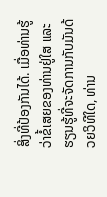ສິ່ງທີ່ປ້ອງກັນໄດ້. ເມື່ອທ່ານຮູ້ວ່າຂໍ້ເສຍຂອງທ່ານຢູ່ໃສ ແລະ ຮຽນຮູ້ທີ່ຈະຈັດການກັບມັນດ້ວຍວິທີໃດ, ທ່ານ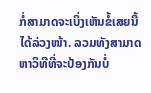ກໍ່ສາມາດຈະເບິ່ງເຫັນຂໍ້ເສຍນີ້ໄດ້ລ່ວງໜ້າ. ລວມທັງສາມາດຫາວິທີທີ່ຈະປ້ອງກັນບໍ່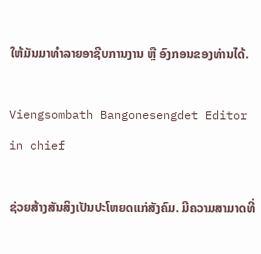ໃຫ້ມັນມາທໍາລາຍອາຊີບການງານ ຫຼື ອົງກອນຂອງທ່ານໄດ້.

Viengsombath Bangonesengdet Editor in chief

ຊ່ວຍສ້າງສັນສິງເປັນປະໂຫຍດແກ່ສັງຄົມ. ມີຄວາມສາມາດທີ່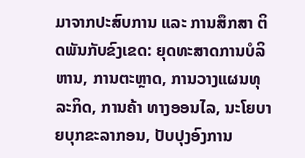ມາຈາກປະສົບການ ແລະ ການສຶກສາ ຕິດພັນກັບຂົງເຂດ: ຍຸດທະສາດການບໍລິຫານ, ການຕະຫຼາດ, ການວາງແຜນທຸລະກິດ, ການຄ້າ ທາງອອນໄລ, ນະໂຍບາຍບຸກຂະລາກອນ, ປັບປຸງອົງການ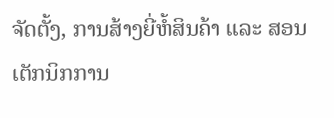ຈັດຕັ້ງ, ການສ້າງຍີ່ຫໍ້ສິນຄ້າ ແລະ ສອນ ເຕັກນິກການ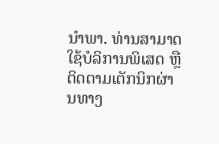ນຳພາ. ທ່ານສາມາດ ໃຊ້ບໍລິການພິເສດ ຫຼື ຕິດຕາມເຕັກນິກຜ່ານທາງ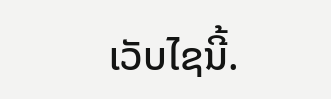ເວັບໄຊນີ້.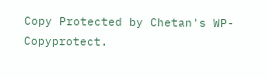Copy Protected by Chetan's WP-Copyprotect.